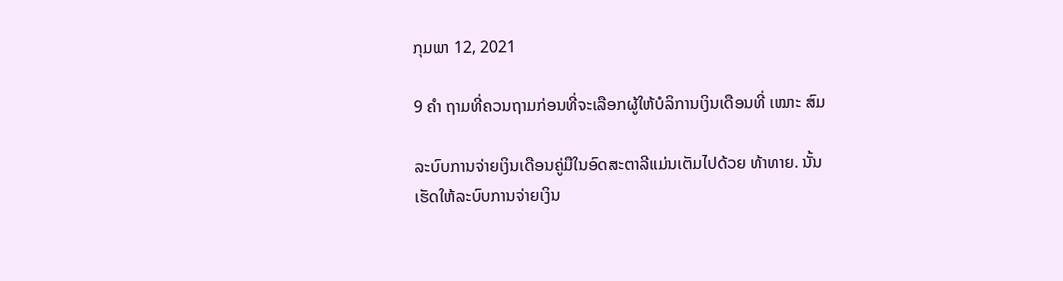ກຸມພາ 12, 2021

9 ຄຳ ຖາມທີ່ຄວນຖາມກ່ອນທີ່ຈະເລືອກຜູ້ໃຫ້ບໍລິການເງິນເດືອນທີ່ ເໝາະ ສົມ

ລະບົບການຈ່າຍເງິນເດືອນຄູ່ມືໃນອົດສະຕາລີແມ່ນເຕັມໄປດ້ວຍ ທ້າທາຍ. ນັ້ນເຮັດໃຫ້ລະບົບການຈ່າຍເງິນ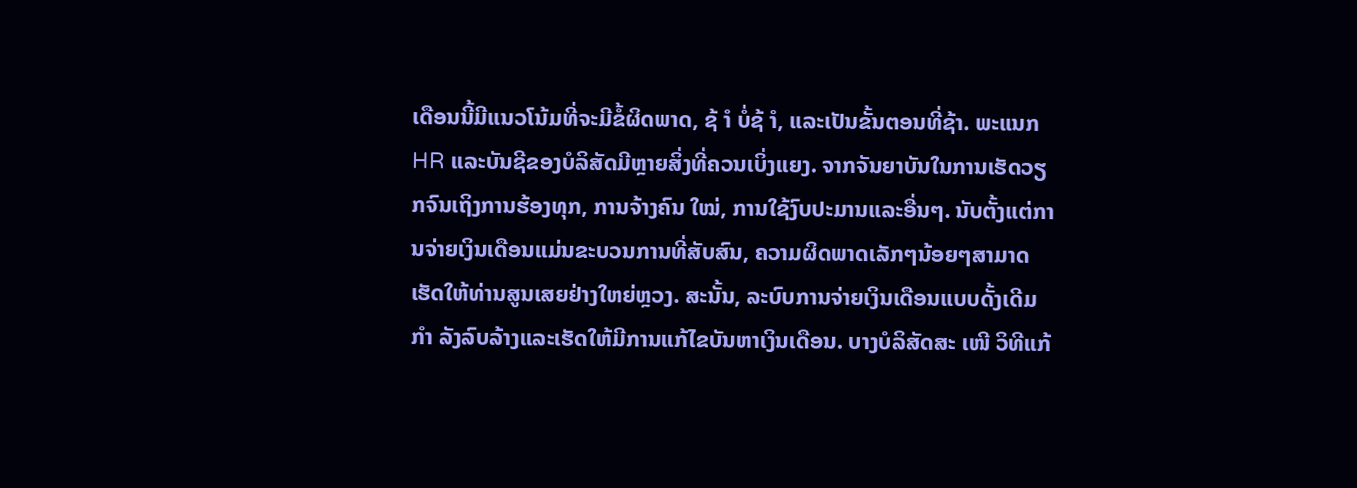ເດືອນນີ້ມີແນວໂນ້ມທີ່ຈະມີຂໍ້ຜິດພາດ, ຊ້ ຳ ບໍ່ຊ້ ຳ, ແລະເປັນຂັ້ນຕອນທີ່ຊ້າ. ພະແນກ HR ແລະບັນຊີຂອງບໍລິສັດມີຫຼາຍສິ່ງທີ່ຄວນເບິ່ງແຍງ. ຈາກຈັນຍາບັນໃນການເຮັດວຽກຈົນເຖິງການຮ້ອງທຸກ, ການຈ້າງຄົນ ໃໝ່, ການໃຊ້ງົບປະມານແລະອື່ນໆ. ນັບຕັ້ງແຕ່ການຈ່າຍເງິນເດືອນແມ່ນຂະບວນການທີ່ສັບສົນ, ຄວາມຜິດພາດເລັກໆນ້ອຍໆສາມາດເຮັດໃຫ້ທ່ານສູນເສຍຢ່າງໃຫຍ່ຫຼວງ. ສະນັ້ນ, ລະບົບການຈ່າຍເງິນເດືອນແບບດັ້ງເດີມ ກຳ ລັງລົບລ້າງແລະເຮັດໃຫ້ມີການແກ້ໄຂບັນຫາເງິນເດືອນ. ບາງບໍລິສັດສະ ເໜີ ວິທີແກ້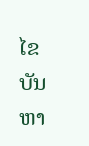ໄຂບັນຫາ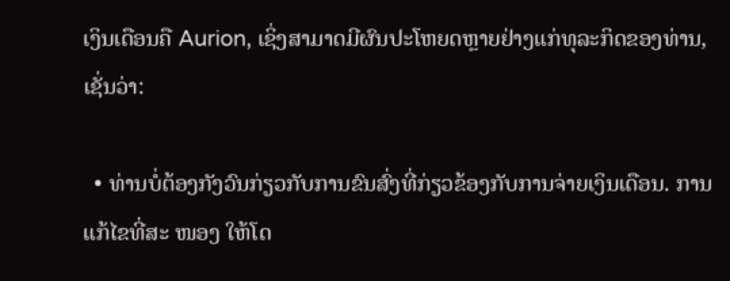ເງິນເດືອນຄື Aurion, ເຊິ່ງສາມາດມີຜົນປະໂຫຍດຫຼາຍຢ່າງແກ່ທຸລະກິດຂອງທ່ານ, ເຊັ່ນວ່າ:

  • ທ່ານບໍ່ຕ້ອງກັງວົນກ່ຽວກັບການຂົນສົ່ງທີ່ກ່ຽວຂ້ອງກັບການຈ່າຍເງິນເດືອນ. ການແກ້ໄຂທີ່ສະ ໜອງ ໃຫ້ໂດ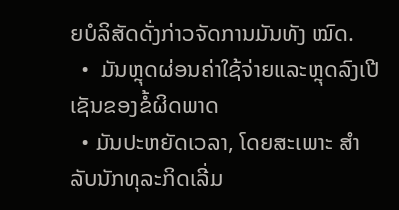ຍບໍລິສັດດັ່ງກ່າວຈັດການມັນທັງ ໝົດ.
  •  ມັນຫຼຸດຜ່ອນຄ່າໃຊ້ຈ່າຍແລະຫຼຸດລົງເປີເຊັນຂອງຂໍ້ຜິດພາດ
  • ມັນປະຫຍັດເວລາ, ໂດຍສະເພາະ ສຳ ລັບນັກທຸລະກິດເລີ່ມ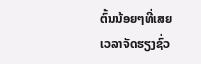ຕົ້ນນ້ອຍໆທີ່ເສຍເວລາຈັດຮຽງຊົ່ວ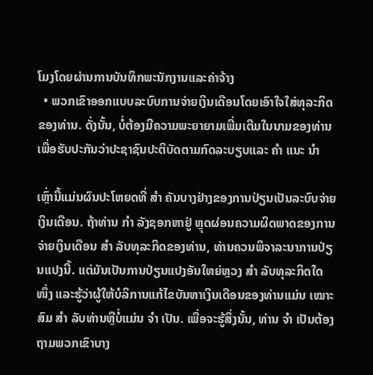ໂມງໂດຍຜ່ານການບັນທຶກພະນັກງານແລະຄ່າຈ້າງ
  • ພວກເຂົາອອກແບບລະບົບການຈ່າຍເງິນເດືອນໂດຍເອົາໃຈໃສ່ທຸລະກິດຂອງທ່ານ. ດັ່ງນັ້ນ, ບໍ່ຕ້ອງມີຄວາມພະຍາຍາມເພີ່ມເຕີມໃນນາມຂອງທ່ານເພື່ອຮັບປະກັນວ່າປະຊາຊົນປະຕິບັດຕາມກົດລະບຽບແລະ ຄຳ ແນະ ນຳ

ເຫຼົ່ານີ້ແມ່ນຜົນປະໂຫຍດທີ່ ສຳ ຄັນບາງຢ່າງຂອງການປ່ຽນເປັນລະບົບຈ່າຍເງິນເດືອນ. ຖ້າທ່ານ ກຳ ລັງຊອກຫາຢູ່ ຫຼຸດຜ່ອນຄວາມຜິດພາດຂອງການຈ່າຍເງິນເດືອນ ສຳ ລັບທຸລະກິດຂອງທ່ານ, ທ່ານຄວນພິຈາລະນາການປ່ຽນແປງນີ້. ແຕ່ມັນເປັນການປ່ຽນແປງອັນໃຫຍ່ຫຼວງ ສຳ ລັບທຸລະກິດໃດ ໜຶ່ງ ແລະຮູ້ວ່າຜູ້ໃຫ້ບໍລິການແກ້ໄຂບັນຫາເງິນເດືອນຂອງທ່ານແມ່ນ ເໝາະ ສົມ ສຳ ລັບທ່ານຫຼືບໍ່ແມ່ນ ຈຳ ເປັນ. ເພື່ອຈະຮູ້ສິ່ງນັ້ນ, ທ່ານ ຈຳ ເປັນຕ້ອງຖາມພວກເຂົາບາງ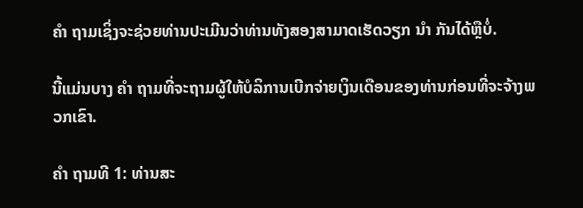ຄຳ ຖາມເຊິ່ງຈະຊ່ວຍທ່ານປະເມີນວ່າທ່ານທັງສອງສາມາດເຮັດວຽກ ນຳ ກັນໄດ້ຫຼືບໍ່.

ນີ້ແມ່ນບາງ ຄຳ ຖາມທີ່ຈະຖາມຜູ້ໃຫ້ບໍລິການເບີກຈ່າຍເງິນເດືອນຂອງທ່ານກ່ອນທີ່ຈະຈ້າງພວກເຂົາ.

ຄຳ ຖາມທີ 1: ທ່ານສະ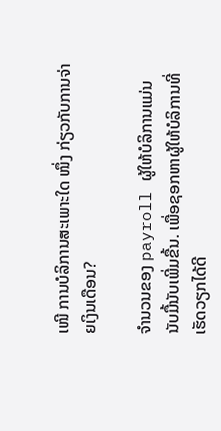ເໜີ ການບໍລິການສະເພາະໃດ ໜຶ່ງ ກ່ຽວກັບການຈ່າຍເງິນເດືອນ?

ຈໍານວນຂອງ payroll ຜູ້ໃຫ້ບໍລິການແມ່ນນັບມື້ນັບເພີ່ມຂື້ນ. ເພື່ອຊອກຫາຜູ້ໃຫ້ບໍລິການທີ່ເຮັດວຽກໄດ້ດີ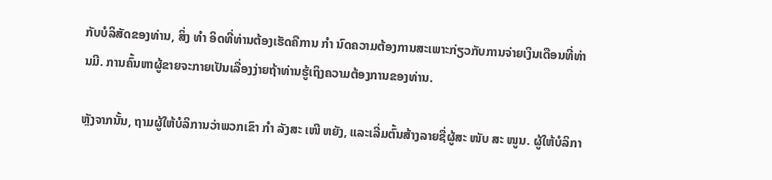ກັບບໍລິສັດຂອງທ່ານ, ສິ່ງ ທຳ ອິດທີ່ທ່ານຕ້ອງເຮັດຄືການ ກຳ ນົດຄວາມຕ້ອງການສະເພາະກ່ຽວກັບການຈ່າຍເງິນເດືອນທີ່ທ່ານມີ. ການຄົ້ນຫາຜູ້ຂາຍຈະກາຍເປັນເລື່ອງງ່າຍຖ້າທ່ານຮູ້ເຖິງຄວາມຕ້ອງການຂອງທ່ານ.

ຫຼັງຈາກນັ້ນ, ຖາມຜູ້ໃຫ້ບໍລິການວ່າພວກເຂົາ ກຳ ລັງສະ ເໜີ ຫຍັງ, ແລະເລີ່ມຕົ້ນສ້າງລາຍຊື່ຜູ້ສະ ໜັບ ສະ ໜູນ. ຜູ້ໃຫ້ບໍລິກາ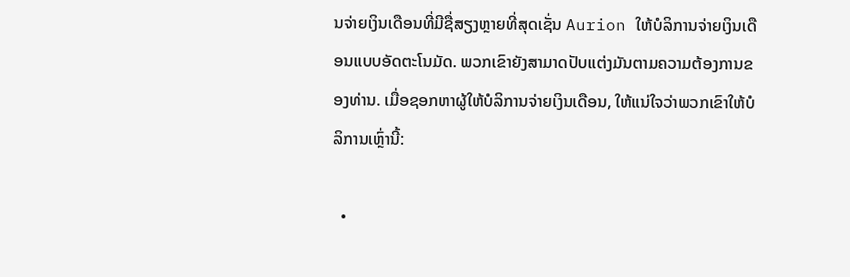ນຈ່າຍເງິນເດືອນທີ່ມີຊື່ສຽງຫຼາຍທີ່ສຸດເຊັ່ນ Aurion ໃຫ້ບໍລິການຈ່າຍເງິນເດືອນແບບອັດຕະໂນມັດ. ພວກເຂົາຍັງສາມາດປັບແຕ່ງມັນຕາມຄວາມຕ້ອງການຂອງທ່ານ. ເມື່ອຊອກຫາຜູ້ໃຫ້ບໍລິການຈ່າຍເງິນເດືອນ, ໃຫ້ແນ່ໃຈວ່າພວກເຂົາໃຫ້ບໍລິການເຫຼົ່ານີ້:

  •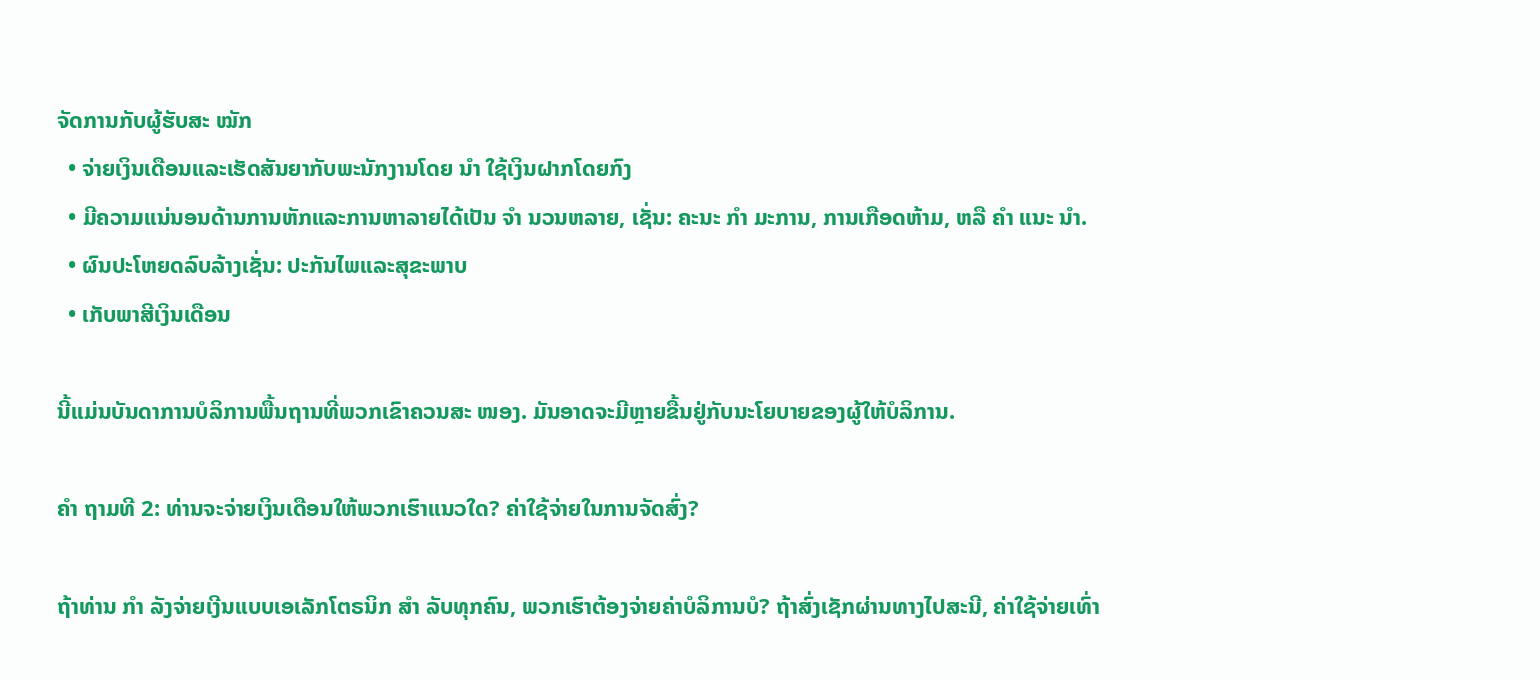ຈັດການກັບຜູ້ຮັບສະ ໝັກ
  • ຈ່າຍເງິນເດືອນແລະເຮັດສັນຍາກັບພະນັກງານໂດຍ ນຳ ໃຊ້ເງິນຝາກໂດຍກົງ
  • ມີຄວາມແນ່ນອນດ້ານການຫັກແລະການຫາລາຍໄດ້ເປັນ ຈຳ ນວນຫລາຍ, ເຊັ່ນ: ຄະນະ ກຳ ມະການ, ການເກືອດຫ້າມ, ຫລື ຄຳ ແນະ ນຳ.
  • ຜົນປະໂຫຍດລົບລ້າງເຊັ່ນ: ປະກັນໄພແລະສຸຂະພາບ
  • ເກັບພາສີເງິນເດືອນ

ນີ້ແມ່ນບັນດາການບໍລິການພື້ນຖານທີ່ພວກເຂົາຄວນສະ ໜອງ. ມັນອາດຈະມີຫຼາຍຂື້ນຢູ່ກັບນະໂຍບາຍຂອງຜູ້ໃຫ້ບໍລິການ.

ຄຳ ຖາມທີ 2: ທ່ານຈະຈ່າຍເງິນເດືອນໃຫ້ພວກເຮົາແນວໃດ? ຄ່າໃຊ້ຈ່າຍໃນການຈັດສົ່ງ?

ຖ້າທ່ານ ກຳ ລັງຈ່າຍເງີນແບບເອເລັກໂຕຣນິກ ສຳ ລັບທຸກຄົນ, ພວກເຮົາຕ້ອງຈ່າຍຄ່າບໍລິການບໍ? ຖ້າສົ່ງເຊັກຜ່ານທາງໄປສະນີ, ຄ່າໃຊ້ຈ່າຍເທົ່າ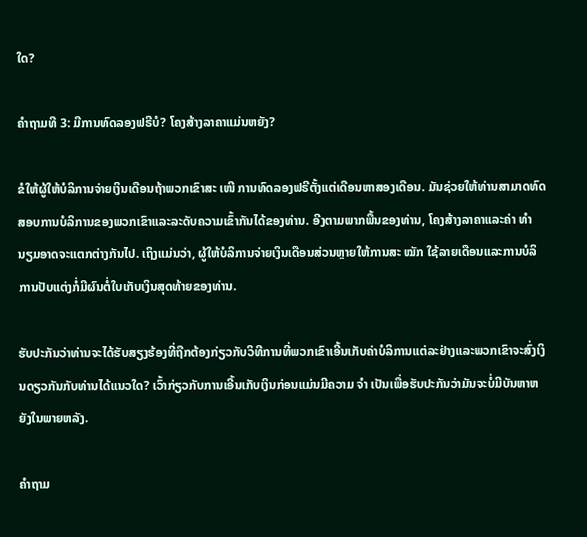ໃດ?

ຄໍາຖາມທີ 3: ມີການທົດລອງຟຣີບໍ? ໂຄງສ້າງລາຄາແມ່ນຫຍັງ?

ຂໍໃຫ້ຜູ້ໃຫ້ບໍລິການຈ່າຍເງິນເດືອນຖ້າພວກເຂົາສະ ເໜີ ການທົດລອງຟຣີຕັ້ງແຕ່ເດືອນຫາສອງເດືອນ. ມັນຊ່ວຍໃຫ້ທ່ານສາມາດທົດສອບການບໍລິການຂອງພວກເຂົາແລະລະດັບຄວາມເຂົ້າກັນໄດ້ຂອງທ່ານ. ອີງຕາມພາກພື້ນຂອງທ່ານ, ໂຄງສ້າງລາຄາແລະຄ່າ ທຳ ນຽມອາດຈະແຕກຕ່າງກັນໄປ. ເຖິງແມ່ນວ່າ, ຜູ້ໃຫ້ບໍລິການຈ່າຍເງິນເດືອນສ່ວນຫຼາຍໃຫ້ການສະ ໝັກ ໃຊ້ລາຍເດືອນແລະການບໍລິການປັບແຕ່ງກໍ່ມີຜົນຕໍ່ໃບເກັບເງິນສຸດທ້າຍຂອງທ່ານ.

ຮັບປະກັນວ່າທ່ານຈະໄດ້ຮັບສຽງຮ້ອງທີ່ຖືກຕ້ອງກ່ຽວກັບວິທີການທີ່ພວກເຂົາເອີ້ນເກັບຄ່າບໍລິການແຕ່ລະຢ່າງແລະພວກເຂົາຈະສົ່ງເງິນດຽວກັນກັບທ່ານໄດ້ແນວໃດ? ເວົ້າກ່ຽວກັບການເອີ້ນເກັບເງິນກ່ອນແມ່ນມີຄວາມ ຈຳ ເປັນເພື່ອຮັບປະກັນວ່າມັນຈະບໍ່ມີບັນຫາຫຍັງໃນພາຍຫລັງ.

ຄໍາຖາມ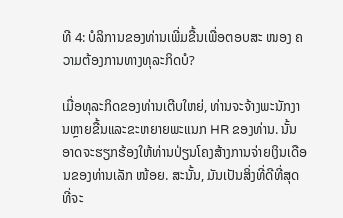ທີ 4: ບໍລິການຂອງທ່ານເພີ່ມຂື້ນເພື່ອຕອບສະ ໜອງ ຄວາມຕ້ອງການທາງທຸລະກິດບໍ?

ເມື່ອທຸລະກິດຂອງທ່ານເຕີບໃຫຍ່, ທ່ານຈະຈ້າງພະນັກງານຫຼາຍຂື້ນແລະຂະຫຍາຍພະແນກ HR ຂອງທ່ານ. ນັ້ນອາດຈະຮຽກຮ້ອງໃຫ້ທ່ານປ່ຽນໂຄງສ້າງການຈ່າຍເງິນເດືອນຂອງທ່ານເລັກ ໜ້ອຍ. ສະນັ້ນ, ມັນເປັນສິ່ງທີ່ດີທີ່ສຸດທີ່ຈະ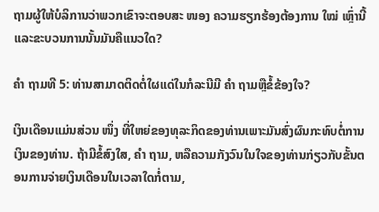ຖາມຜູ້ໃຫ້ບໍລິການວ່າພວກເຂົາຈະຕອບສະ ໜອງ ຄວາມຮຽກຮ້ອງຕ້ອງການ ໃໝ່ ເຫຼົ່ານີ້ແລະຂະບວນການນັ້ນມັນຄືແນວໃດ?

ຄຳ ຖາມທີ 5: ທ່ານສາມາດຕິດຕໍ່ໃຜແດ່ໃນກໍລະນີມີ ຄຳ ຖາມຫຼືຂໍ້ຂ້ອງໃຈ?

ເງິນເດືອນແມ່ນສ່ວນ ໜຶ່ງ ທີ່ໃຫຍ່ຂອງທຸລະກິດຂອງທ່ານເພາະມັນສົ່ງຜົນກະທົບຕໍ່ການເງິນຂອງທ່ານ. ຖ້າມີຂໍ້ສົງໃສ, ຄຳ ຖາມ, ຫລືຄວາມກັງວົນໃນໃຈຂອງທ່ານກ່ຽວກັບຂັ້ນຕອນການຈ່າຍເງິນເດືອນໃນເວລາໃດກໍ່ຕາມ,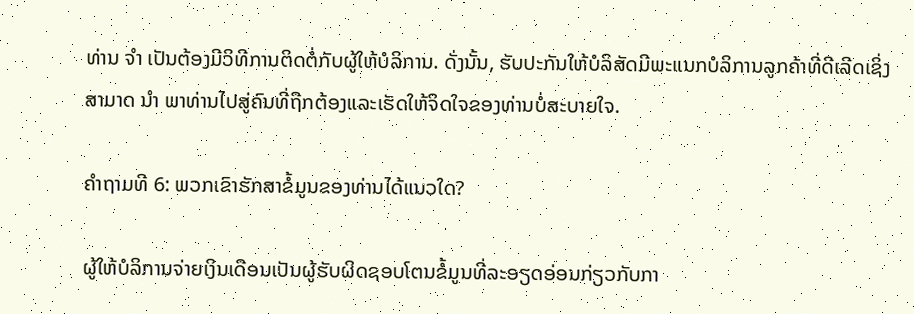ທ່ານ ຈຳ ເປັນຕ້ອງມີວິທີການຕິດຕໍ່ກັບຜູ້ໃຫ້ບໍລິການ. ດັ່ງນັ້ນ, ຮັບປະກັນໃຫ້ບໍລິສັດມີພະແນກບໍລິການລູກຄ້າທີ່ດີເລີດເຊິ່ງສາມາດ ນຳ ພາທ່ານໄປສູ່ຄົນທີ່ຖືກຕ້ອງແລະເຮັດໃຫ້ຈິດໃຈຂອງທ່ານບໍ່ສະບາຍໃຈ.

ຄໍາຖາມທີ 6: ພວກເຂົາຮັກສາຂໍ້ມູນຂອງທ່ານໄດ້ແນວໃດ?

ຜູ້ໃຫ້ບໍລິການຈ່າຍເງິນເດືອນເປັນຜູ້ຮັບຜິດຊອບໂຕນຂໍ້ມູນທີ່ລະອຽດອ່ອນກ່ຽວກັບກາ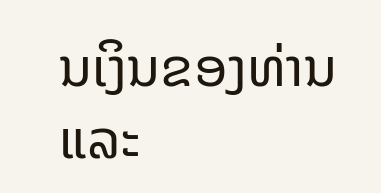ນເງິນຂອງທ່ານແລະ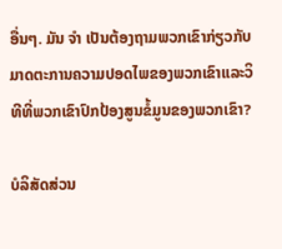ອື່ນໆ. ມັນ ຈຳ ເປັນຕ້ອງຖາມພວກເຂົາກ່ຽວກັບມາດຕະການຄວາມປອດໄພຂອງພວກເຂົາແລະວິທີທີ່ພວກເຂົາປົກປ້ອງສູນຂໍ້ມູນຂອງພວກເຂົາ?

ບໍລິສັດສ່ວນ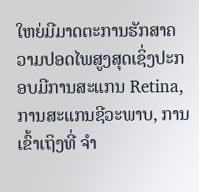ໃຫຍ່ມີມາດຕະການຮັກສາຄວາມປອດໄພສູງສຸດເຊິ່ງປະກອບມີການສະແກນ Retina, ການສະແກນຊີວະພາບ, ການເຂົ້າເຖິງທີ່ ຈຳ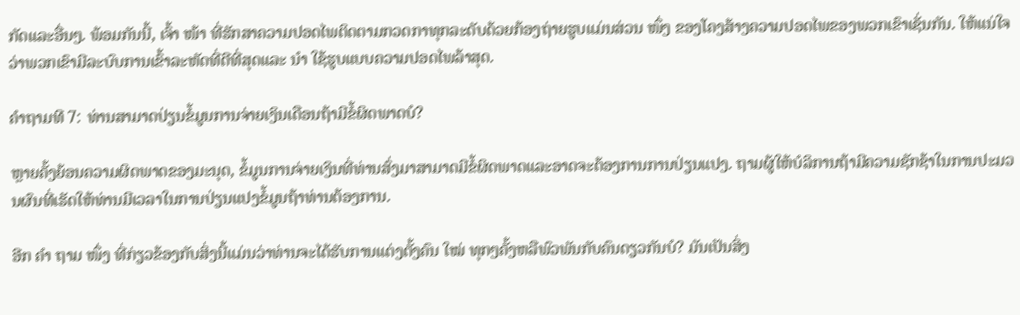ກັດແລະອື່ນໆ. ພ້ອມກັນນີ້, ເຈົ້າ ໜ້າ ທີ່ຮັກສາຄວາມປອດໄພຕິດຕາມກວດກາທຸກລະດັບດ້ວຍກ້ອງຖ່າຍຮູບແມ່ນສ່ວນ ໜຶ່ງ ຂອງໂຄງສ້າງຄວາມປອດໄພຂອງພວກເຂົາເຊັ່ນກັນ. ໃຫ້ແນ່ໃຈວ່າພວກເຂົາມີລະບົບການເຂົ້າລະຫັດທີ່ດີທີ່ສຸດແລະ ນຳ ໃຊ້ຮູບແບບຄວາມປອດໄພລ້າສຸດ.

ຄໍາຖາມທີ 7: ທ່ານສາມາດປ່ຽນຂໍ້ມູນການຈ່າຍເງິນເດືອນຖ້າມີຂໍ້ຜິດພາດບໍ?

ຫຼາຍຄັ້ງຍ້ອນຄວາມຜິດພາດຂອງມະນຸດ, ຂໍ້ມູນການຈ່າຍເງິນທີ່ທ່ານສົ່ງມາສາມາດມີຂໍ້ຜິດພາດແລະອາດຈະຕ້ອງການການປ່ຽນແປງ. ຖາມຜູ້ໃຫ້ບໍລິການຖ້າມີຄວາມຊັກຊ້າໃນການປະມວນຜົນທີ່ເຮັດໃຫ້ທ່ານມີເວລາໃນການປ່ຽນແປງຂໍ້ມູນຖ້າທ່ານຕ້ອງການ.

ອີກ ຄຳ ຖາມ ໜຶ່ງ ທີ່ກ່ຽວຂ້ອງກັບສິ່ງນີ້ແມ່ນວ່າທ່ານຈະໄດ້ຮັບການແຕ່ງຕັ້ງຄົນ ໃໝ່ ທຸກໆຄັ້ງຫລືພົວພັນກັບຄົນດຽວກັນບໍ? ມັນເປັນສິ່ງ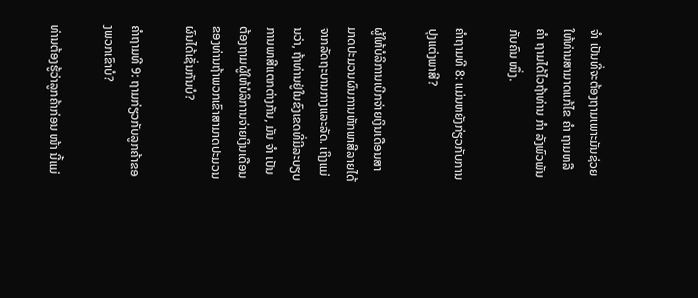ຈຳ ເປັນທີ່ຈະຕ້ອງຖາມເພາະມັນຊ່ວຍໃຫ້ທ່ານສາມາດແກ້ໄຂ ຄຳ ຖາມຫລື ຄຳ ຖາມໄດ້ໄວຖ້າທ່ານ ກຳ ລັງພົວພັນກັບຄົນ ໜຶ່ງ.

ຄໍາຖາມທີ 8: ແມ່ນຫຍັງກ່ຽວກັບການປຸງແຕ່ງພາສີ?

ຜູ້ໃຫ້ບໍລິການເບີກຈ່າຍເງິນເດືອນສາມາດປະມວນຜົນການຫັກພາສີລາຍໄດ້ຈາກລັດຖະບານກາງແລະລັດ. ເຖິງແມ່ນວ່າ, ຖ້າທ່ານຢູ່ໃນຂົງເຂດທີ່ມີລະບຽບການພາສີແຕກຕ່າງກັນ, ມັນ ຈຳ ເປັນຕ້ອງຖາມຜູ້ໃຫ້ບໍລິການຈ່າຍເງິນເດືອນຂອງທ່ານຖ້າພວກເຂົາສາມາດປະມວນຜົນໄດ້ເຊັ່ນກັນບໍ?

ຄໍາຖາມທີ 9: ຖາມກ່ຽວກັບລູກຄ້າຂອງພວກເຂົາບໍ?

ທ່ານຕ້ອງຮູ້ວ່າລູກຄ້າກ່ອນ ໜ້າ ນີ້ແມ່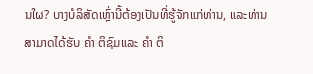ນໃຜ? ບາງບໍລິສັດເຫຼົ່ານີ້ຕ້ອງເປັນທີ່ຮູ້ຈັກແກ່ທ່ານ, ແລະທ່ານສາມາດໄດ້ຮັບ ຄຳ ຕິຊົມແລະ ຄຳ ຕິ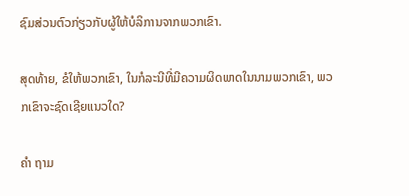ຊົມສ່ວນຕົວກ່ຽວກັບຜູ້ໃຫ້ບໍລິການຈາກພວກເຂົາ.

ສຸດທ້າຍ, ຂໍໃຫ້ພວກເຂົາ, ໃນກໍລະນີທີ່ມີຄວາມຜິດພາດໃນນາມພວກເຂົາ, ພວກເຂົາຈະຊົດເຊີຍແນວໃດ?

ຄຳ ຖາມ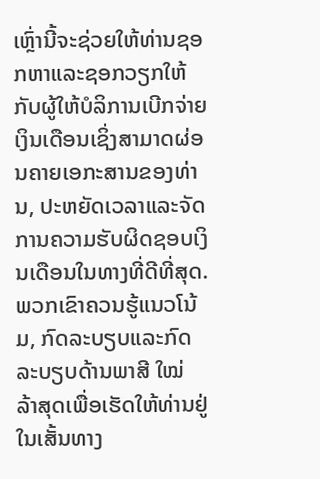ເຫຼົ່ານີ້ຈະຊ່ວຍໃຫ້ທ່ານຊອກຫາແລະຊອກວຽກໃຫ້ກັບຜູ້ໃຫ້ບໍລິການເບີກຈ່າຍເງິນເດືອນເຊິ່ງສາມາດຜ່ອນຄາຍເອກະສານຂອງທ່ານ, ປະຫຍັດເວລາແລະຈັດການຄວາມຮັບຜິດຊອບເງິນເດືອນໃນທາງທີ່ດີທີ່ສຸດ. ພວກເຂົາຄວນຮູ້ແນວໂນ້ມ, ກົດລະບຽບແລະກົດລະບຽບດ້ານພາສີ ໃໝ່ ລ້າສຸດເພື່ອເຮັດໃຫ້ທ່ານຢູ່ໃນເສັ້ນທາງ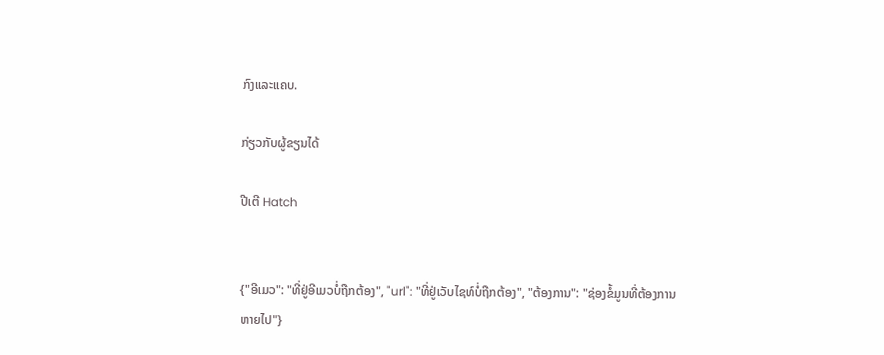ກົງແລະແຄບ.

ກ່ຽວກັບຜູ້ຂຽນໄດ້

ປີເຕີ Hatch


{"ອີເມວ": "ທີ່ຢູ່ອີເມວບໍ່ຖືກຕ້ອງ", "url": "ທີ່ຢູ່ເວັບໄຊທ໌ບໍ່ຖືກຕ້ອງ", "ຕ້ອງການ": "ຊ່ອງຂໍ້ມູນທີ່ຕ້ອງການຫາຍໄປ"}